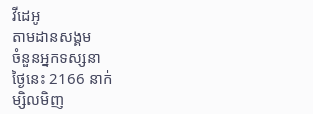វីដេអូ
តាមដានសង្គម
ចំនួនអ្នកទស្សនា
ថ្ងៃនេះ 2166 នាក់
ម្សិលមិញ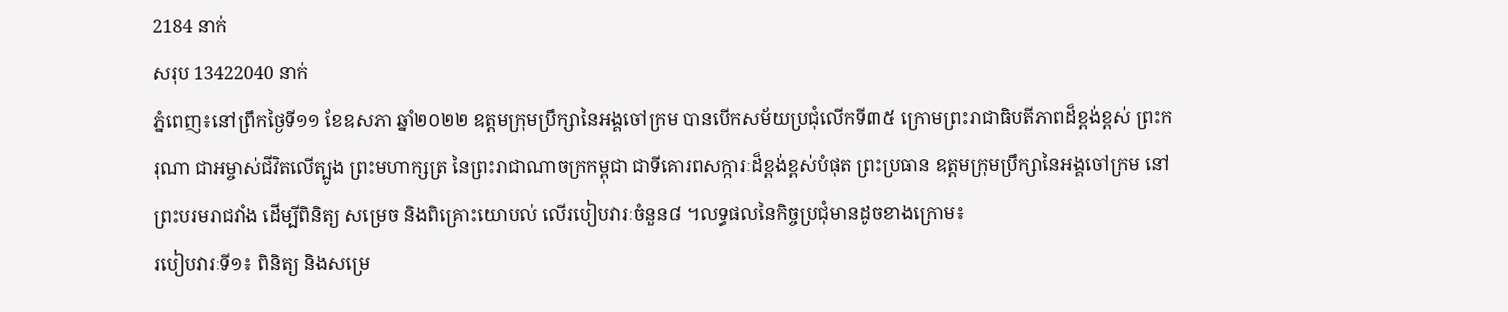2184 នាក់
សរុប 13422040 នាក់
ភ្នំពេញ៖នៅព្រឹកថ្ងៃទី១១ ខែឧសភា ឆ្នាំ២០២២ ឧត្តមក្រុមប្រឹក្សានៃអង្គចៅក្រម បានបើកសម័យប្រជុំលើកទី៣៥ ក្រោមព្រះរាជាធិបតីភាពដ៏ខ្ពង់ខ្ពស់ ព្រះករុណា ជាអម្ចាស់ជីវិតលើត្បូង ព្រះមហាក្សត្រ នៃព្រះរាជាណាចក្រកម្ពុជា ជាទីគោរពសក្ការៈដ៏ខ្ពង់ខ្ពស់បំផុត ព្រះប្រធាន ឧត្តមក្រុមប្រឹក្សានៃអង្គចៅក្រម នៅព្រះបរមរាជវាំង ដើម្បីពិនិត្យ សម្រេច និងពិគ្រោះយោបល់ លើរបៀបវារៈចំនួន៨ ។លទ្ធផលនៃកិច្ចប្រជុំមានដូចខាងក្រោម៖
របៀបវារៈទី១៖ ពិនិត្យ និងសម្រេ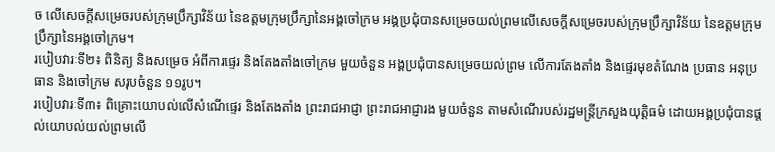ច លើសេចក្តីសម្រេចរបស់ក្រុមប្រឹក្សាវិន័យ នៃឧត្តមក្រុមប្រឹក្សានៃអង្គចៅក្រម អង្គប្រជុំបានសម្រេចយល់ព្រមលើសេចក្តីសម្រេចរបស់ក្រុមប្រឹក្សាវិន័យ នៃឧត្តមក្រុមប្រឹក្សានៃអង្គចៅក្រម។
របៀបវារៈទី២៖ ពិនិត្យ និងសម្រេច អំពីការផ្ទេរ និងតែងតាំងចៅក្រម មួយចំនួន អង្គប្រជុំបានសម្រេចយល់ព្រម លើការតែងតាំង និងផ្ទេរមុខតំណែង ប្រធាន អនុប្រធាន និងចៅក្រម សរុបចំនួន ១១រូប។
របៀបវារៈទី៣៖ ពិគ្រោះយោបល់លើសំណើផ្ទេរ និងតែងតាំង ព្រះរាជអាជ្ញា ព្រះរាជអាជ្ញារង មួយចំនួន តាមសំណើរបស់រដ្ឋមន្ត្រីក្រសួងយុត្តិធម៌ ដោយអង្គប្រជុំបានផ្តល់យោបល់យល់ព្រមលើ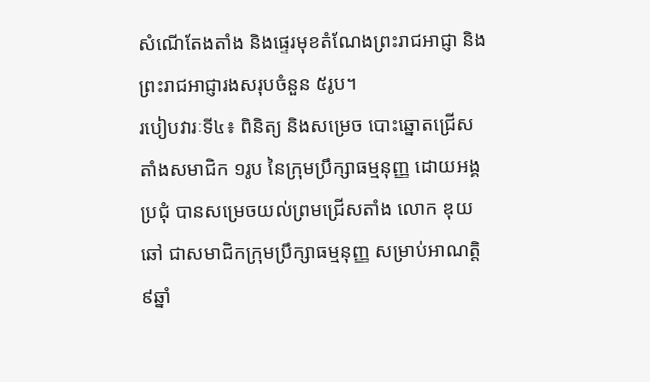សំណើតែងតាំង និងផ្ទេរមុខតំណែងព្រះរាជអាជ្ញា និងព្រះរាជអាជ្ញារងសរុបចំនួន ៥រូប។
របៀបវារៈទី៤៖ ពិនិត្យ និងសម្រេច បោះឆ្នោតជ្រើសតាំងសមាជិក ១រូប នៃក្រុមប្រឹក្សាធម្មនុញ្ញ ដោយអង្គប្រជុំ បានសម្រេចយល់ព្រមជ្រើសតាំង លោក ឌុយ ឆៅ ជាសមាជិកក្រុមប្រឹក្សាធម្មនុញ្ញ សម្រាប់អាណត្តិ ៩ឆ្នាំ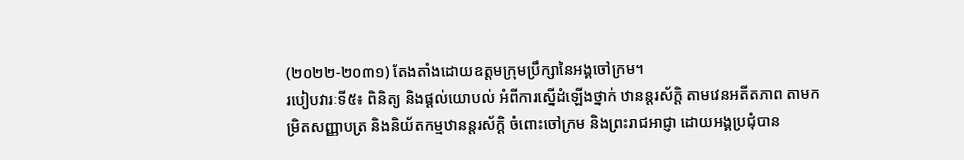(២០២២-២០៣១) តែងតាំងដោយឧត្ដមក្រុមប្រឹក្សានៃអង្គចៅក្រម។
របៀបវារៈទី៥៖ ពិនិត្យ និងផ្តល់យោបល់ អំពីការស្នើដំឡើងថ្នាក់ ឋានន្តរស័ក្តិ តាមវេនអតីតភាព តាមកម្រិតសញ្ញាបត្រ និងនិយ័តកម្មឋានន្តរស័ក្តិ ចំពោះចៅក្រម និងព្រះរាជអាជ្ញា ដោយអង្គប្រជុំបាន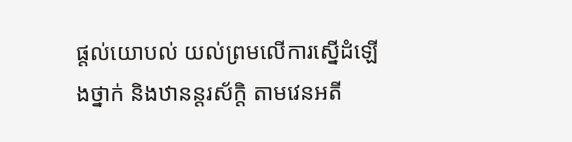ផ្តល់យោបល់ យល់ព្រមលើការស្នើដំឡើងថ្នាក់ និងឋានន្តរស័ក្តិ តាមវេនអតី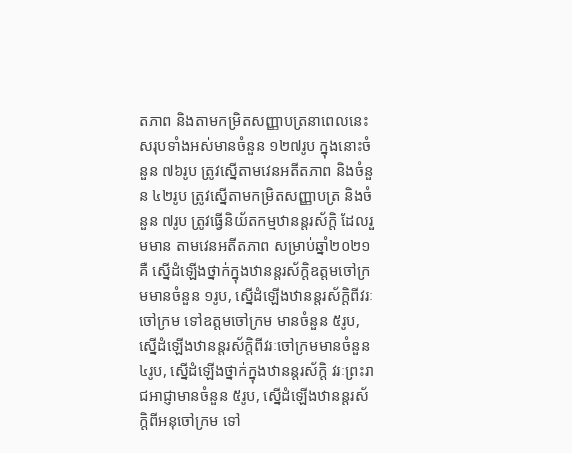តភាព និងតាមកម្រិតសញ្ញាបត្រនាពេលនេះ សរុបទាំងអស់មានចំនួន ១២៧រូប ក្នុងនោះចំនួន ៧៦រូប ត្រូវស្នើតាមវេនអតីតភាព និងចំនួន ៤២រូប ត្រូវស្នើតាមកម្រិតសញ្ញាបត្រ និងចំនួន ៧រូប ត្រូវធ្វើនិយ័តកម្មឋានន្តរស័ក្តិ ដែលរួមមាន តាមវេនអតីតភាព សម្រាប់ឆ្នាំ២០២១គឺ ស្នើដំឡើងថ្នាក់ក្នុងឋានន្តរស័ក្តិឧត្តមចៅក្រមមានចំនួន ១រូប, ស្នើដំឡើងឋានន្តរស័ក្តិពីវរៈចៅក្រម ទៅឧត្ដមចៅក្រម មានចំនួន ៥រូប, ស្នើដំឡើងឋានន្តរស័ក្តិពីវរៈចៅក្រមមានចំនួន ៤រូប, ស្នើដំឡើងថ្នាក់ក្នុងឋានន្តរស័ក្តិ វរៈព្រះរាជអាជ្ញាមានចំនួន ៥រូប, ស្នើដំឡើងឋានន្តរស័ក្ដិពីអនុចៅក្រម ទៅ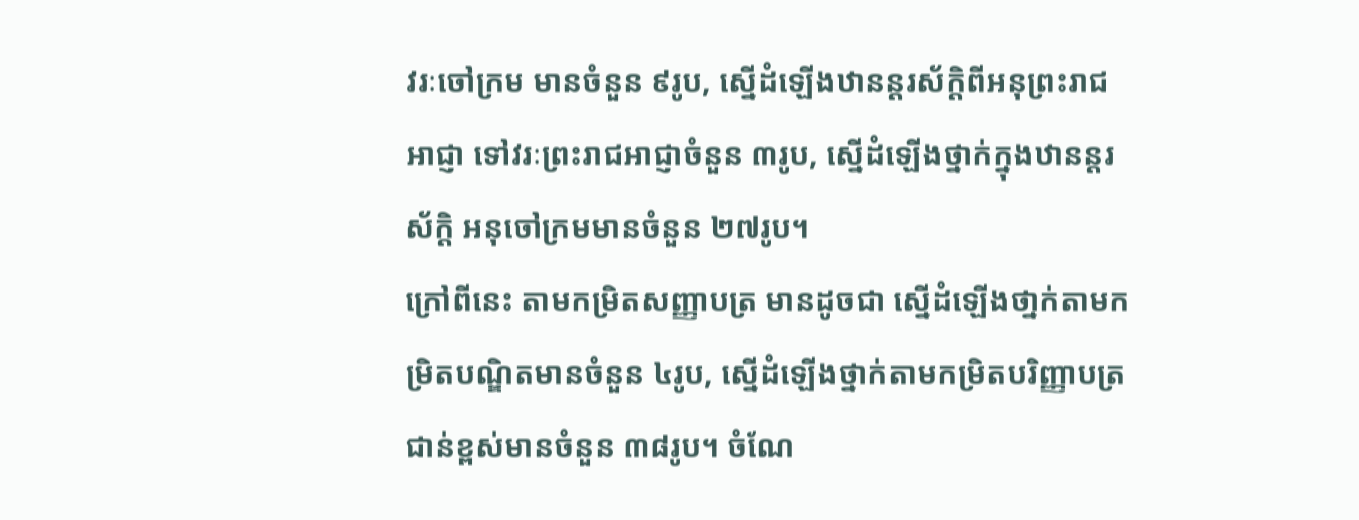វរៈចៅក្រម មានចំនួន ៩រូប, ស្នើដំឡើងឋានន្តរស័ក្តិពីអនុព្រះរាជអាជ្ញា ទៅវរៈព្រះរាជអាជ្ញាចំនួន ៣រូប, ស្នើដំឡើងថ្នាក់ក្នុងឋានន្តរស័ក្តិ អនុចៅក្រមមានចំនួន ២៧រូប។
ក្រៅពីនេះ តាមកម្រិតសញ្ញាបត្រ មានដូចជា ស្នើដំឡើងថា្នក់តាមកម្រិតបណ្ឌិតមានចំនួន ៤រូប, ស្នើដំឡើងថ្នាក់តាមកម្រិតបរិញ្ញាបត្រជាន់ខ្ពស់មានចំនួន ៣៨រូប។ ចំណែ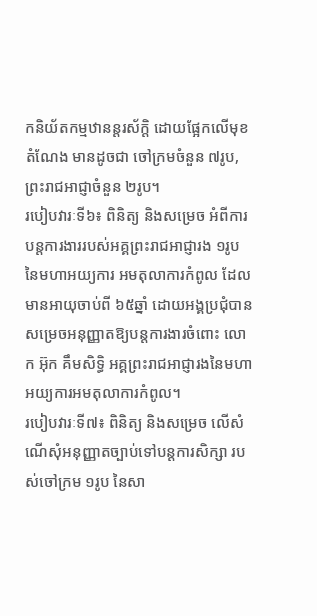កនិយ័តកម្មឋានន្តរស័ក្តិ ដោយផ្អែកលើមុខតំណែង មានដូចជា ចៅក្រមចំនួន ៧រូប, ព្រះរាជអាជ្ញាចំនួន ២រូប។
របៀបវារៈទី៦៖ ពិនិត្យ និងសម្រេច អំពីការបន្តការងាររបស់អគ្គព្រះរាជអាជ្ញារង ១រូប នៃមហាអយ្យការ អមតុលាការកំពូល ដែលមានអាយុចាប់ពី ៦៥ឆ្នាំ ដោយអង្គប្រជុំបានសម្រេចអនុញ្ញាតឱ្យបន្តការងារចំពោះ លោក អ៊ុក គឹមសិទ្ធិ អគ្គព្រះរាជអាជ្ញារងនៃមហាអយ្យការអមតុលាការកំពូល។
របៀបវារៈទី៧៖ ពិនិត្យ និងសម្រេច លើសំណើសុំអនុញ្ញាតច្បាប់ទៅបន្តការសិក្សា របស់ចៅក្រម ១រូប នៃសា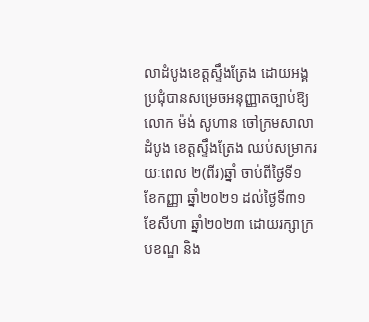លាដំបូងខេត្តស្ទឹងត្រែង ដោយអង្គប្រជុំបានសម្រេចអនុញ្ញាតច្បាប់ឱ្យ លោក ម៉ង់ សូហាន ចៅក្រមសាលាដំបូង ខេត្តស្ទឹងត្រែង ឈប់សម្រាករយៈពេល ២(ពីរ)ឆ្នាំ ចាប់ពីថ្ងៃទី១ ខែកញ្ញា ឆ្នាំ២០២១ ដល់ថ្ងៃទី៣១ ខែសីហា ឆ្នាំ២០២៣ ដោយរក្សាក្របខណ្ឌ និង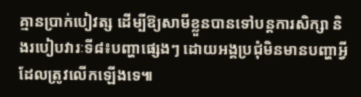គ្មានប្រាក់បៀវត្ស ដើម្បីឱ្យសាមីខ្លួនបានទៅបន្តការសិក្សា និងរបៀបវារៈទី៨៖បញ្ហាផ្សេងៗ ដោយអង្គប្រជុំមិនមានបញ្ហាអ្វីដែលត្រូវលើកឡើងទេ៕